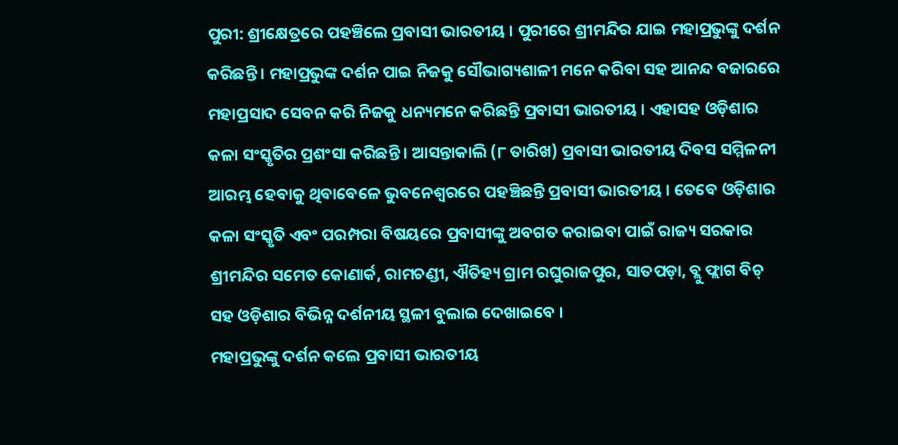ପୁରୀ: ଶ୍ରୀକ୍ଷେତ୍ରରେ ପହଞ୍ଚିଲେ ପ୍ରବାସୀ ଭାରତୀୟ । ପୁରୀରେ ଶ୍ରୀମନ୍ଦିର ଯାଇ ମହାପ୍ରଭୁଙ୍କୁ ଦର୍ଶନ କରିଛନ୍ତି । ମହାପ୍ରଭୁଙ୍କ ଦର୍ଶନ ପାଇ ନିଜକୁ ସୌଭାଗ୍ୟଶାଳୀ ମନେ କରିବା ସହ ଆନନ୍ଦ ବଜାରରେ ମହାପ୍ରସାଦ ସେବନ କରି ନିଜକୁ ଧନ୍ୟମନେ କରିଛନ୍ତି ପ୍ରବାସୀ ଭାରତୀୟ । ଏହାସହ ଓଡ଼ିଶାର କଳା ସଂସ୍କୃତିର ପ୍ରଶଂସା କରିଛନ୍ତି । ଆସନ୍ତାକାଲି (୮ ତାରିଖ) ପ୍ରବାସୀ ଭାରତୀୟ ଦିବସ ସମ୍ମିଳନୀ ଆରମ୍ଭ ହେବାକୁ ଥିବାବେଳେ ଭୁବନେଶ୍ଵରରେ ପହଞ୍ଚିଛନ୍ତି ପ୍ରବାସୀ ଭାରତୀୟ । ତେବେ ଓଡ଼ିଶାର କଳା ସଂସ୍କୃତି ଏବଂ ପରମ୍ପରା ବିଷୟରେ ପ୍ରବାସୀଙ୍କୁ ଅବଗତ କରାଇବା ପାଇଁ ରାଜ୍ୟ ସରକାର ଶ୍ରୀମନ୍ଦିର ସମେତ କୋଣାର୍କ, ରାମଚଣ୍ଡୀ, ଐତିହ୍ୟ ଗ୍ରାମ ରଘୁରାଜପୁର, ସାତପଡ଼ା, ବ୍ଲୁ ଫ୍ଲାଗ ବିଚ୍ ସହ ଓଡ଼ିଶାର ବିଭିନ୍ନ ଦର୍ଶନୀୟ ସ୍ଥଳୀ ବୁଲାଇ ଦେଖାଇବେ ।
ମହାପ୍ରଭୁଙ୍କୁ ଦର୍ଶନ କଲେ ପ୍ରବାସୀ ଭାରତୀୟ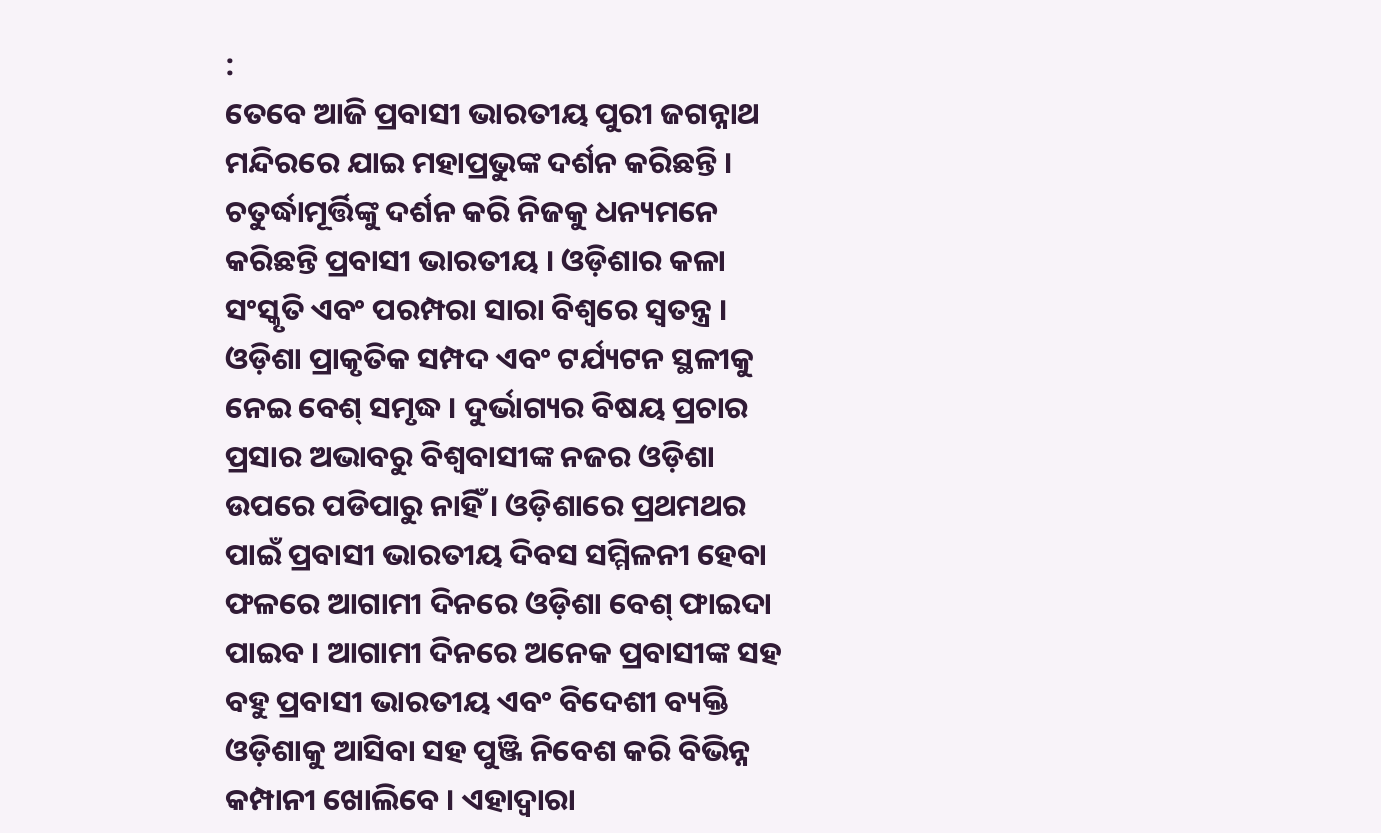:
ତେବେ ଆଜି ପ୍ରବାସୀ ଭାରତୀୟ ପୁରୀ ଜଗନ୍ନାଥ ମନ୍ଦିରରେ ଯାଇ ମହାପ୍ରଭୁଙ୍କ ଦର୍ଶନ କରିଛନ୍ତି । ଚତୁର୍ଦ୍ଧାମୂର୍ତ୍ତିଙ୍କୁ ଦର୍ଶନ କରି ନିଜକୁ ଧନ୍ୟମନେ କରିଛନ୍ତି ପ୍ରବାସୀ ଭାରତୀୟ । ଓଡ଼ିଶାର କଳା ସଂସ୍କୃତି ଏବଂ ପରମ୍ପରା ସାରା ବିଶ୍ବରେ ସ୍ବତନ୍ତ୍ର । ଓଡ଼ିଶା ପ୍ରାକୃତିକ ସମ୍ପଦ ଏବଂ ଟର୍ଯ୍ୟଟନ ସ୍ଥଳୀକୁ ନେଇ ବେଶ୍ ସମୃଦ୍ଧ । ଦୁର୍ଭାଗ୍ୟର ବିଷୟ ପ୍ରଚାର ପ୍ରସାର ଅଭାବରୁ ବିଶ୍ୱବାସୀଙ୍କ ନଜର ଓଡ଼ିଶା ଉପରେ ପଡିପାରୁ ନାହିଁ । ଓଡ଼ିଶାରେ ପ୍ରଥମଥର ପାଇଁ ପ୍ରବାସୀ ଭାରତୀୟ ଦିବସ ସମ୍ମିଳନୀ ହେବା ଫଳରେ ଆଗାମୀ ଦିନରେ ଓଡ଼ିଶା ବେଶ୍ ଫାଇଦା ପାଇବ । ଆଗାମୀ ଦିନରେ ଅନେକ ପ୍ରବାସୀଙ୍କ ସହ ବହୁ ପ୍ରବାସୀ ଭାରତୀୟ ଏବଂ ବିଦେଶୀ ବ୍ୟକ୍ତି ଓଡ଼ିଶାକୁ ଆସିବା ସହ ପୁଞ୍ଜି ନିବେଶ କରି ବିଭିନ୍ନ କମ୍ପାନୀ ଖୋଲିବେ । ଏହାଦ୍ବାରା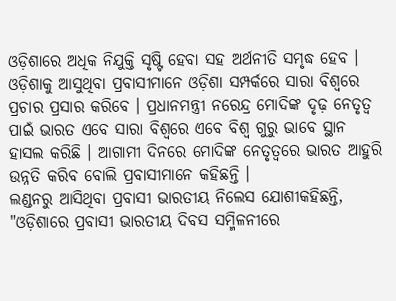ଓଡ଼ିଶାରେ ଅଧିକ ନିଯୁକ୍ତି ସୃଷ୍ଟି ହେବା ସହ ଅର୍ଥନୀତି ସମୃଦ୍ଧ ହେବ । ଓଡ଼ିଶାକୁ ଆସୁଥିବା ପ୍ରବାସୀମାନେ ଓଡ଼ିଶା ସମ୍ପର୍କରେ ସାରା ବିଶ୍ବରେ ପ୍ରଚାର ପ୍ରସାର କରିବେ । ପ୍ରଧାନମନ୍ତ୍ରୀ ନରେନ୍ଦ୍ର ମୋଦିଙ୍କ ଦୃଢ଼ ନେତୃତ୍ବ ପାଇଁ ଭାରତ ଏବେ ସାରା ବିଶ୍ବରେ ଏବେ ବିଶ୍ବ ଗୁରୁ ଭାବେ ସ୍ଥାନ ହାସଲ କରିଛି । ଆଗାମୀ ଦିନରେ ମୋଦିଙ୍କ ନେତୃତ୍ବରେ ଭାରତ ଆହୁରି ଉନ୍ନତି କରିବ ବୋଲି ପ୍ରବାସୀମାନେ କହିଛନ୍ତି ।
ଲଣ୍ଡନରୁ ଆସିଥିବା ପ୍ରବାସୀ ଭାରତୀୟ ନିଲେସ ଯୋଶୀକହିଛନ୍ତି, "ଓଡ଼ିଶାରେ ପ୍ରବାସୀ ଭାରତୀୟ ଦିବସ ସମ୍ମିଳନୀରେ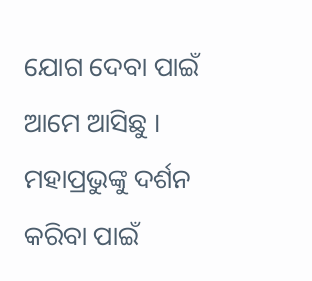ଯୋଗ ଦେବା ପାଇଁ ଆମେ ଆସିଛୁ । ମହାପ୍ରଭୁଙ୍କୁ ଦର୍ଶନ କରିବା ପାଇଁ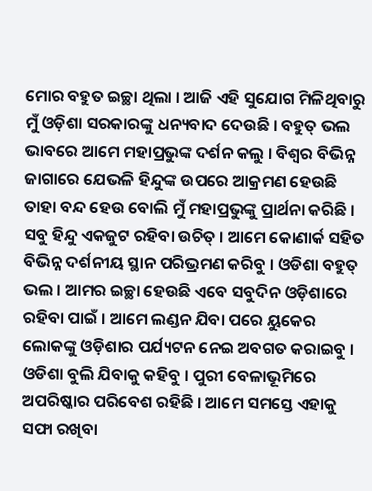ମୋର ବହୁତ ଇଚ୍ଛା ଥିଲା । ଆଜି ଏହି ସୁଯୋଗ ମିଳିଥିବାରୁ ମୁଁ ଓଡ଼ିଶା ସରକାରଙ୍କୁ ଧନ୍ୟବାଦ ଦେଉଛି । ବହୁତ୍ ଭଲ ଭାବରେ ଆମେ ମହାପ୍ରଭୁଙ୍କ ଦର୍ଶନ କଲୁ । ବିଶ୍ଵର ବିଭିନ୍ନ ଜାଗାରେ ଯେଭଳି ହିନ୍ଦୁଙ୍କ ଉପରେ ଆକ୍ରମଣ ହେଉଛି ତାହା ବନ୍ଦ ହେଉ ବୋଲି ମୁଁ ମହାପ୍ରଭୁଙ୍କୁ ପ୍ରାର୍ଥନା କରିଛି । ସବୁ ହିନ୍ଦୁ ଏକଜୁଟ ରହିବା ଉଚିତ୍ । ଆମେ କୋଣାର୍କ ସହିତ ବିଭିନ୍ନ ଦର୍ଶନୀୟ ସ୍ଥାନ ପରିଭ୍ରମଣ କରିବୁ । ଓଡିଶା ବହୁତ୍ ଭଲ । ଆମର ଇଚ୍ଛା ହେଉଛି ଏବେ ସବୁଦିନ ଓଡ଼ିଶାରେ ରହିବା ପାଇଁ । ଆମେ ଲଣ୍ଡନ ଯିବା ପରେ ୟୁକେର ଲୋକଙ୍କୁ ଓଡ଼ିଶାର ପର୍ଯ୍ୟଟନ ନେଇ ଅବଗତ କରାଇବୁ । ଓଡିଶା ବୁଲି ଯିବାକୁ କହିବୁ । ପୁରୀ ବେଳାଭୂମିରେ ଅପରିଷ୍କାର ପରିବେଶ ରହିଛି । ଆମେ ସମସ୍ତେ ଏହାକୁ ସଫା ରଖିବା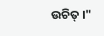ଉଚିତ୍ ।"